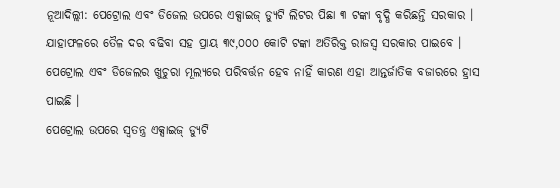ନୂଆଦିଲ୍ଲୀ: ପେଟ୍ରୋଲ ଏବଂ ଡିଜେଲ ଉପରେ ଏକ୍ସାଇଜ୍ ଡ୍ୟୁଟି ଲିଟର ପିଛା ୩ ଟଙ୍କା ବୃଦ୍ଧି କରିଛନ୍ତି ସରକାର । ଯାହାଫଳରେ ତୈଳ ଦର ବଢିବା ସହ ପ୍ରାୟ ୩୯,୦୦୦ କୋଟି ଟଙ୍କା ଅତିରିକ୍ତ ରାଜସ୍ୱ ସରକାର ପାଇବେ ।
ପେଟ୍ରୋଲ ଏବଂ ଡିଜେଲର ଖୁଚୁରା ମୂଲ୍ୟରେ ପରିବର୍ତ୍ତନ ହେବ ନାହିଁ କାରଣ ଏହା ଆନ୍ତର୍ଜାତିକ ବଜାରରେ ହ୍ରାସ ପାଇଛି ।
ପେଟ୍ରୋଲ ଉପରେ ସ୍ୱତନ୍ତ୍ର ଏକ୍ସାଇଜ୍ ଡ୍ୟୁଟି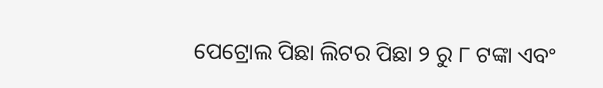ପେଟ୍ରୋଲ ପିଛା ଲିଟର ପିଛା ୨ ରୁ ୮ ଟଙ୍କା ଏବଂ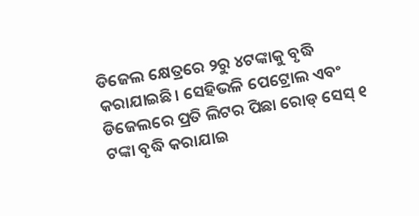ଡିଜେଲ କ୍ଷେତ୍ରରେ ୨ରୁ ୪ଟଙ୍କାକୁ ବୃଦ୍ଧି କରାଯାଇଛି। ସେହିଭଳି ପେଟ୍ରୋଲ ଏବଂ ଡିଜେଲରେ ପ୍ରତି ଲିଟର ପିଛା ରୋଡ୍ ସେସ୍ ୧ ଟଙ୍କା ବୃଦ୍ଧି କରାଯାଇ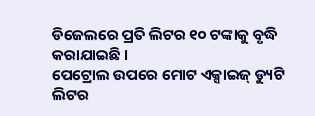ଡିଜେଲରେ ପ୍ରତି ଲିଟର ୧୦ ଟଙ୍କାକୁ ବୃଦ୍ଧି କରାଯାଇଛି ।
ପେଟ୍ରୋଲ ଉପରେ ମୋଟ ଏକ୍ସାଇଜ୍ ଡ୍ୟୁଟି ଲିଟର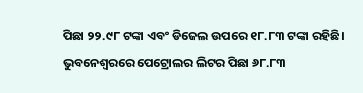ପିଛା ୨୨.୯୮ ଟଙ୍କା ଏବଂ ଡିଜେଲ ଉପରେ ୧୮.୮୩ ଟଙ୍କା ରହିଛି।
ଭୁବନେଶ୍ୱରରେ ପେଟ୍ରୋଲର ଲିଟର ପିଛା ୬୮.୮୩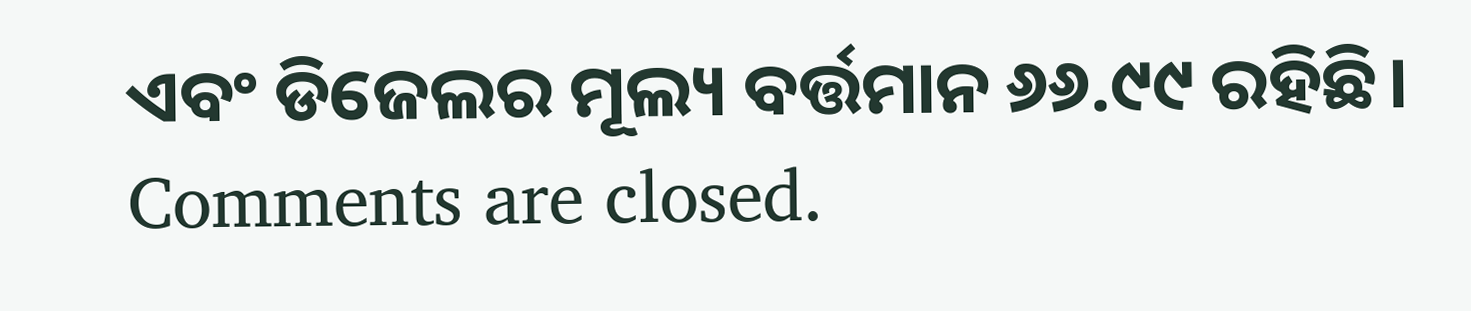ଏବଂ ଡିଜେଲର ମୂଲ୍ୟ ବର୍ତ୍ତମାନ ୬୬.୯୯ ରହିଛି।
Comments are closed.